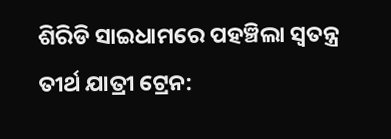ଶିରିଡି ସାଇଧାମରେ ପହଞ୍ଚିଲା ସ୍ୱତନ୍ତ୍ର ତୀର୍ଥ ଯାତ୍ରୀ ଟ୍ରେନ: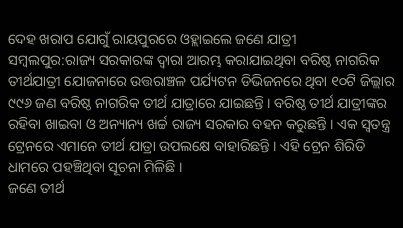ଦେହ ଖରାପ ଯୋଗୁଁ ରାୟପୁରରେ ଓହ୍ଲାଇଲେ ଜଣେ ଯାତ୍ରୀ
ସମ୍ବଲପୁର:ରାଜ୍ୟ ସରକାରଙ୍କ ଦ୍ୱାରା ଆରମ୍ଭ କରାଯାଇଥିବା ବରିଷ୍ଠ ନାଗରିକ ତୀର୍ଥଯାତ୍ରୀ ଯୋଜନାରେ ଉତ୍ତରାଞ୍ଚଳ ପର୍ଯ୍ୟଟନ ଡିଭିଜନରେ ଥିବା ୧୦ଟି ଜିଲ୍ଲାର ୯୯୬ ଜଣ ବରିଷ୍ଠ ନାଗରିକ ତୀର୍ଥ ଯାତ୍ରାରେ ଯାଇଛନ୍ତି । ବରିଷ୍ଠ ତୀର୍ଥ ଯାତ୍ରୀଙ୍କର ରହିବା ଖାଇବା ଓ ଅନ୍ୟାନ୍ୟ ଖର୍ଚ୍ଚ ରାଜ୍ୟ ସରକାର ବହନ କରୁଛନ୍ତି । ଏକ ସ୍ୱତନ୍ତ୍ର ଟ୍ରେନରେ ଏମାନେ ତୀର୍ଥ ଯାତ୍ରା ଉପଲକ୍ଷେ ବାହାରିଛନ୍ତି । ଏହି ଟ୍ରେନ ଶିରିଡି ଧାମରେ ପହଞ୍ଚିଥିବା ସୂଚନା ମିଳିଛି ।
ଜଣେ ତୀର୍ଥ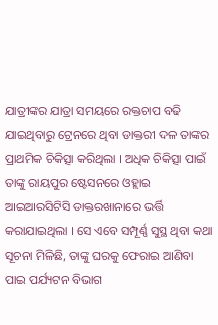ଯାତ୍ରୀଙ୍କର ଯାତ୍ରା ସମୟରେ ରକ୍ତଚାପ ବଢି ଯାଇଥିବାରୁ ଟ୍ରେନରେ ଥିବା ଡାକ୍ତରୀ ଦଳ ତାଙ୍କର ପ୍ରାଥମିକ ଚିକିତ୍ସା କରିଥିଲା । ଅଧିକ ଚିକିତ୍ସା ପାଇଁ ତାଙ୍କୁ ରାୟପୁର ଷ୍ଟେସନରେ ଓହ୍ଲାଇ ଆଇଆରସିଟିସି ଡାକ୍ତରଖାନାରେ ଭର୍ତ୍ତି କରାଯାଇଥିଲା । ସେ ଏବେ ସମ୍ପୂର୍ଣ୍ଣ ସୁସ୍ଥ ଥିବା କଥା ସୂଚନା ମିଳିଛି, ତାଙ୍କୁ ଘରକୁ ଫେରାଇ ଆଣିବା ପାଇ ପର୍ଯ୍ୟଟନ ବିଭାଗ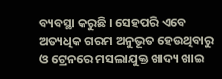ବ୍ୟବସ୍ଥା କରୁଛି । ସେହପରି ଏବେ ଅତ୍ୟଧିକ ଗରମ ଅନୁଭୂତ ହେଉଥିବାରୁ ଓ ଟ୍ରେନରେ ମସଲାଯୁକ୍ତ ଖାଦ୍ୟ ଖାଇ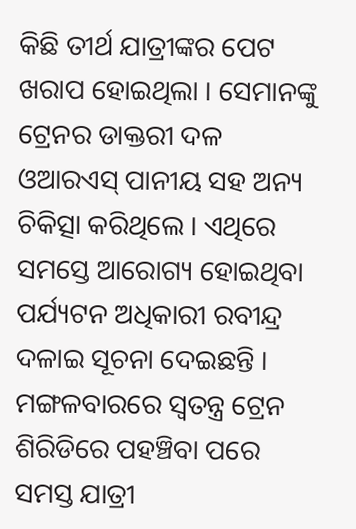କିଛି ତୀର୍ଥ ଯାତ୍ରୀଙ୍କର ପେଟ ଖରାପ ହୋଇଥିଲା । ସେମାନଙ୍କୁ ଟ୍ରେନର ଡାକ୍ତରୀ ଦଳ ଓଆରଏସ୍ ପାନୀୟ ସହ ଅନ୍ୟ ଚିକିତ୍ସା କରିଥିଲେ । ଏଥିରେ ସମସ୍ତେ ଆରୋଗ୍ୟ ହୋଇଥିବା ପର୍ଯ୍ୟଟନ ଅଧିକାରୀ ରବୀନ୍ଦ୍ର ଦଳାଇ ସୂଚନା ଦେଇଛନ୍ତି । ମଙ୍ଗଳବାରରେ ସ୍ୱତନ୍ତ୍ର ଟ୍ରେନ ଶିରିଡିରେ ପହଞ୍ଚିବା ପରେ ସମସ୍ତ ଯାତ୍ରୀ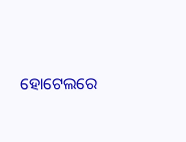ହୋଟେଲରେ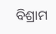ବିଶ୍ରାମ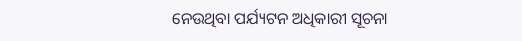ନେଉଥିବା ପର୍ଯ୍ୟଟନ ଅଧିକାରୀ ସୂଚନା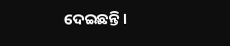ଦେଇଛନ୍ତି ।